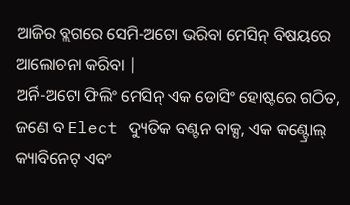ଆଜିର ବ୍ଲଗରେ ସେମି-ଅଟୋ ଭରିବା ମେସିନ୍ ବିଷୟରେ ଆଲୋଚନା କରିବା |
ଅର୍ନି-ଅଟୋ ଫିଲିଂ ମେସିନ୍ ଏକ ଡୋସିଂ ହୋଷ୍ଟରେ ଗଠିତ, ଜଣେ ବ Elect ଦ୍ୟୁତିକ ବଣ୍ଟନ ବାକ୍ସ, ଏକ କଣ୍ଟ୍ରୋଲ୍ କ୍ୟାବିନେଟ୍ ଏବଂ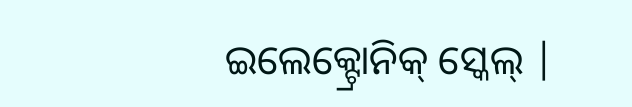ଇଲେକ୍ଟ୍ରୋନିକ୍ ସ୍କେଲ୍ |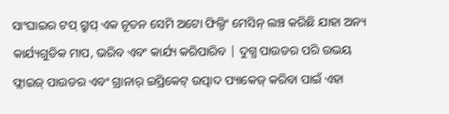ସାଂଘାଇର ଟପ୍ ଗ୍ରୁପ୍ ଏକ ନୂତନ ସେମି ଅଟୋ ଫିଲ୍ଡିଂ ମେସିନ୍ ଲଞ୍ଚ କରିଛି ଯାହା ଅନ୍ୟ କାର୍ଯ୍ୟଗୁଡିକ ମାପ, ଭରିବ ଏବଂ କାର୍ଯ୍ୟ କରିପାରିବ | ଦୁଗ୍ଧ ପାଉଡର ପରି ଉଭୟ ଫ୍ଲାଇଜ୍ ପାଉଡର ଏବଂ ଗ୍ରାନାର୍ ଇପ୍ରିକେଟ୍ ଉତ୍ପାଦ ପ୍ୟାକେଜ୍ କରିବା ପାଇଁ ଏହା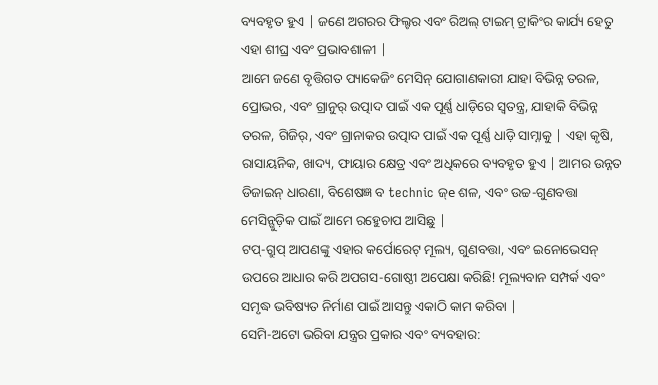ବ୍ୟବହୃତ ହୁଏ | ଜଣେ ଅଗରର ଫିଲ୍ଟର ଏବଂ ରିଅଲ୍ ଟାଇମ୍ ଟ୍ରାକିଂର କାର୍ଯ୍ୟ ହେତୁ ଏହା ଶୀଘ୍ର ଏବଂ ପ୍ରଭାବଶାଳୀ |
ଆମେ ଜଣେ ବୃତ୍ତିଗତ ପ୍ୟାକେଜିଂ ମେସିନ୍ ଯୋଗାଣକାରୀ ଯାହା ବିଭିନ୍ନ ତରଳ, ପ୍ରୋଭର, ଏବଂ ଗ୍ରାନୁର୍ ଉତ୍ପାଦ ପାଇଁ ଏକ ପୂର୍ଣ୍ଣ ଧାଡ଼ିରେ ସ୍ୱତନ୍ତ୍ର, ଯାହାକି ବିଭିନ୍ନ ତରଳ, ଗିଜିର୍, ଏବଂ ଗ୍ରାନାକର ଉତ୍ପାଦ ପାଇଁ ଏକ ପୂର୍ଣ୍ଣ ଧାଡ଼ି ସାମ୍ନାକୁ | ଏହା କୃଷି, ରାସାୟନିକ, ଖାଦ୍ୟ, ଫାୟାର କ୍ଷେତ୍ର ଏବଂ ଅଧିକରେ ବ୍ୟବହୃତ ହୁଏ | ଆମର ଉନ୍ନତ ଡିଜାଇନ୍ ଧାରଣା, ବିଶେଷଜ୍ଞ ବ technic ଜ୍e ଶଳ, ଏବଂ ଉଚ୍ଚ-ଗୁଣବତ୍ତା ମେସିନ୍ଗୁଡ଼ିକ ପାଇଁ ଆମେ ରହେୁଚାପ ଆସିଛୁ |
ଟପ୍-ଗ୍ରୁପ୍ ଆପଣଙ୍କୁ ଏହାର କର୍ପୋରେଟ୍ ମୂଲ୍ୟ, ଗୁଣବତ୍ତା, ଏବଂ ଇନୋଭେସନ୍ ଉପରେ ଆଧାର କରି ଅପଗସ-ଗୋଷ୍ଠୀ ଅପେକ୍ଷା କରିଛି! ମୂଲ୍ୟବାନ ସମ୍ପର୍କ ଏବଂ ସମୃଦ୍ଧ ଭବିଷ୍ୟତ ନିର୍ମାଣ ପାଇଁ ଆସନ୍ତୁ ଏକାଠି କାମ କରିବା |
ସେମି-ଅଟୋ ଭରିବା ଯନ୍ତ୍ରର ପ୍ରକାର ଏବଂ ବ୍ୟବହାର: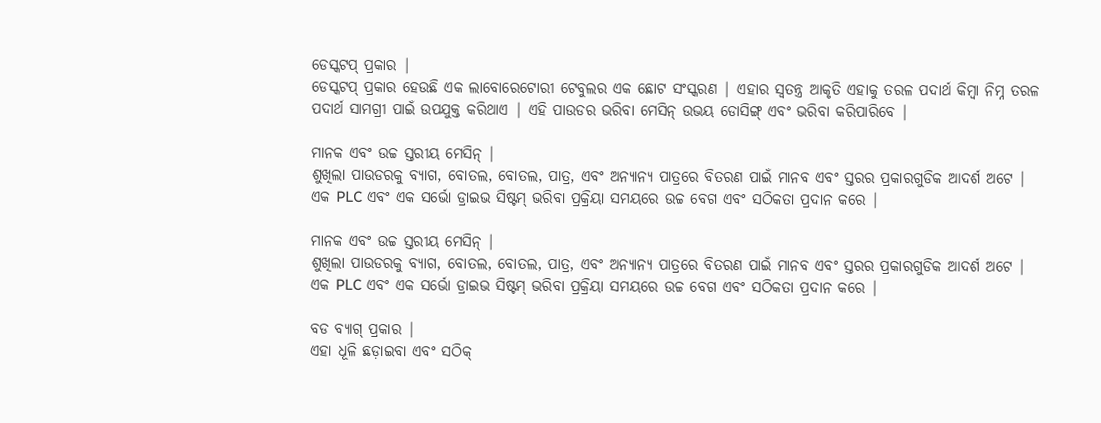ଡେସ୍କଟପ୍ ପ୍ରକାର |
ଡେସ୍କଟପ୍ ପ୍ରକାର ହେଉଛି ଏକ ଲାବୋରେଟୋରୀ ଟେବୁଲର ଏକ ଛୋଟ ସଂସ୍କରଣ | ଏହାର ସ୍ୱତନ୍ତ୍ର ଆକୃତି ଏହାକୁ ତରଳ ପଦାର୍ଥ କିମ୍ବା ନିମ୍ନ ତରଳ ପଦାର୍ଥ ସାମଗ୍ରୀ ପାଇଁ ଉପଯୁକ୍ତ କରିଥାଏ | ଏହି ପାଉଡର ଭରିବା ମେସିନ୍ ଉଭୟ ଡୋସିଙ୍ଗ୍ ଏବଂ ଭରିବା କରିପାରିବେ |

ମାନକ ଏବଂ ଉଚ୍ଚ ସ୍ତରୀୟ ମେସିନ୍ |
ଶୁଖିଲା ପାଉଡରକୁ ବ୍ୟାଗ, ବୋତଲ, ବୋତଲ, ପାତ୍ର, ଏବଂ ଅନ୍ୟାନ୍ୟ ପାତ୍ରରେ ବିତରଣ ପାଇଁ ମାନବ ଏବଂ ସ୍ତରର ପ୍ରକାରଗୁଡିକ ଆଦର୍ଶ ଅଟେ | ଏକ PLC ଏବଂ ଏକ ସର୍ଭୋ ଡ୍ରାଇଭ ସିଷ୍ଟମ୍ ଭରିବା ପ୍ରକ୍ରିୟା ସମୟରେ ଉଚ୍ଚ ବେଗ ଏବଂ ସଠିକତା ପ୍ରଦାନ କରେ |

ମାନକ ଏବଂ ଉଚ୍ଚ ସ୍ତରୀୟ ମେସିନ୍ |
ଶୁଖିଲା ପାଉଡରକୁ ବ୍ୟାଗ, ବୋତଲ, ବୋତଲ, ପାତ୍ର, ଏବଂ ଅନ୍ୟାନ୍ୟ ପାତ୍ରରେ ବିତରଣ ପାଇଁ ମାନବ ଏବଂ ସ୍ତରର ପ୍ରକାରଗୁଡିକ ଆଦର୍ଶ ଅଟେ | ଏକ PLC ଏବଂ ଏକ ସର୍ଭୋ ଡ୍ରାଇଭ ସିଷ୍ଟମ୍ ଭରିବା ପ୍ରକ୍ରିୟା ସମୟରେ ଉଚ୍ଚ ବେଗ ଏବଂ ସଠିକତା ପ୍ରଦାନ କରେ |

ବଡ ବ୍ୟାଗ୍ ପ୍ରକାର |
ଏହା ଧୂଳି ଛଡ଼ାଇବା ଏବଂ ସଠିକ୍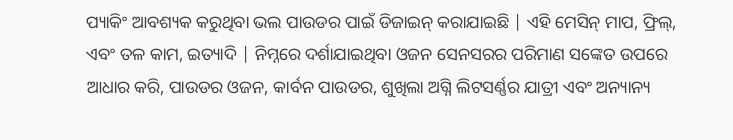ପ୍ୟାକିଂ ଆବଶ୍ୟକ କରୁଥିବା ଭଲ ପାଉଡର ପାଇଁ ଡିଜାଇନ୍ କରାଯାଇଛି | ଏହି ମେସିନ୍ ମାପ, ଫ୍ରିଲ୍, ଏବଂ ତଳ କାମ, ଇତ୍ୟାଦି | ନିମ୍ନରେ ଦର୍ଶାଯାଇଥିବା ଓଜନ ସେନସରର ପରିମାଣ ସଙ୍କେତ ଉପରେ ଆଧାର କରି, ପାଉଡର ଓଜନ, କାର୍ବନ ପାଉଡର, ଶୁଖିଲା ଅଗ୍ନି ଲିଟସର୍ଣ୍ଣର ଯାତ୍ରୀ ଏବଂ ଅନ୍ୟାନ୍ୟ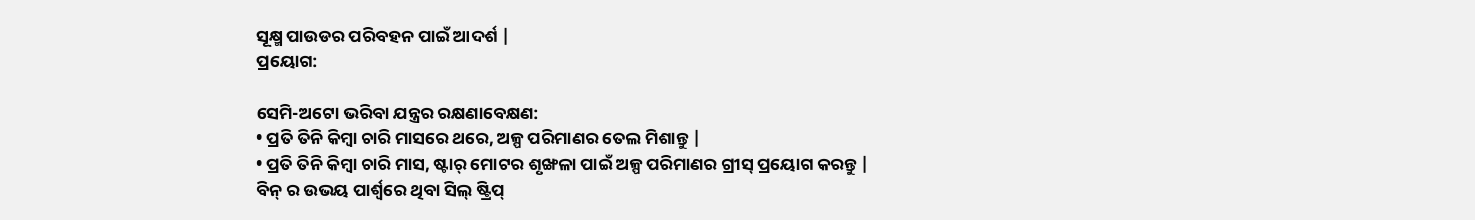ସୂକ୍ଷ୍ମ ପାଉଡର ପରିବହନ ପାଇଁ ଆଦର୍ଶ |
ପ୍ରୟୋଗ:

ସେମି-ଅଟୋ ଭରିବା ଯନ୍ତ୍ରର ରକ୍ଷଣାବେକ୍ଷଣ:
• ପ୍ରତି ତିନି କିମ୍ବା ଚାରି ମାସରେ ଥରେ, ଅଳ୍ପ ପରିମାଣର ତେଲ ମିଶାନ୍ତୁ |
• ପ୍ରତି ତିନି କିମ୍ବା ଚାରି ମାସ, ଷ୍ଟାର୍ ମୋଟର ଶୃଙ୍ଖଳା ପାଇଁ ଅଳ୍ପ ପରିମାଣର ଗ୍ରୀସ୍ ପ୍ରୟୋଗ କରନ୍ତୁ |
ବିନ୍ ର ଉଭୟ ପାର୍ଶ୍ୱରେ ଥିବା ସିଲ୍ ଷ୍ଟ୍ରିପ୍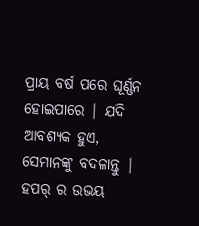ପ୍ରାୟ ବର୍ଷ ପରେ ଘୂର୍ଣ୍ଣନ ହୋଇପାରେ | ଯଦି ଆବଶ୍ୟକ ହୁଏ, ସେମାନଙ୍କୁ ବଦଳାନ୍ତୁ |
ହପର୍ ର ଉଭୟ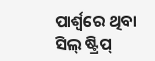ପାର୍ଶ୍ୱରେ ଥିବା ସିଲ୍ ଷ୍ଟ୍ରିପ୍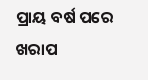ପ୍ରାୟ ବର୍ଷ ପରେ ଖରାପ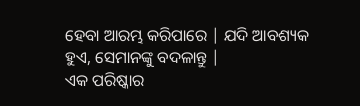ହେବା ଆରମ୍ଭ କରିପାରେ | ଯଦି ଆବଶ୍ୟକ ହୁଏ, ସେମାନଙ୍କୁ ବଦଳାନ୍ତୁ |
ଏକ ପରିଷ୍କାର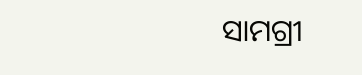ସାମଗ୍ରୀ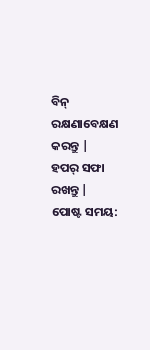ବିନ୍ ରକ୍ଷଣାବେକ୍ଷଣ କରନ୍ତୁ |
ହପର୍ ସଫା ରଖନ୍ତୁ |
ପୋଷ୍ଟ ସମୟ: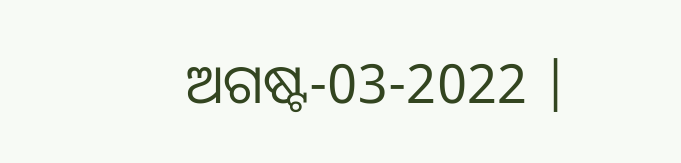ଅଗଷ୍ଟ-03-2022 |